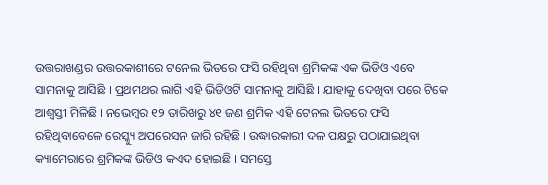ଉତ୍ତରାଖଣ୍ଡର ଉତ୍ତରକାଶୀରେ ଟନେଲ ଭିତରେ ଫସି ରହିଥିବା ଶ୍ରମିକଙ୍କ ଏକ ଭିଡିଓ ଏବେ ସାମନାକୁ ଆସିଛି । ପ୍ରଥମଥର ଲାଗି ଏହି ଭିଡିଓଟି ସାମନାକୁ ଆସିଛି । ଯାହାକୁ ଦେଖିବା ପରେ ଟିକେ ଆଶ୍ବସ୍ତୀ ମିଳିଛି । ନଭେମ୍ବର ୧୨ ତାରିଖରୁ ୪୧ ଜଣ ଶ୍ରମିକ ଏହି ଟେନଲ ଭିତରେ ଫସି ରହିଥିବାବେଳେ ରେସ୍କ୍ୟୁ ଅପରେସନ ଜାରି ରହିଛି । ଉଦ୍ଧାରକାରୀ ଦଳ ପକ୍ଷରୁ ପଠାଯାଇଥିବା କ୍ୟାମେରାରେ ଶ୍ରମିକଙ୍କ ଭିଡିଓ କଏଦ ହୋଇଛି । ସମସ୍ତେ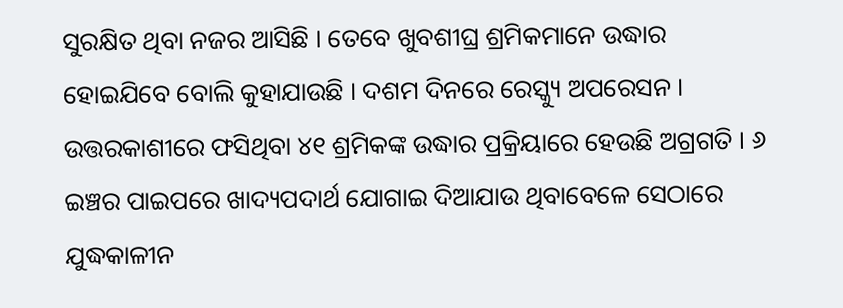ସୁରକ୍ଷିତ ଥିବା ନଜର ଆସିଛି । ତେବେ ଖୁବଶୀଘ୍ର ଶ୍ରମିକମାନେ ଉଦ୍ଧାର ହୋଇଯିବେ ବୋଲି କୁହାଯାଉଛି । ଦଶମ ଦିନରେ ରେସ୍କ୍ୟୁ ଅପରେସନ । ଉତ୍ତରକାଶୀରେ ଫସିଥିବା ୪୧ ଶ୍ରମିକଙ୍କ ଉଦ୍ଧାର ପ୍ରକ୍ରିୟାରେ ହେଉଛି ଅଗ୍ରଗତି । ୬ ଇଞ୍ଚର ପାଇପରେ ଖାଦ୍ୟପଦାର୍ଥ ଯୋଗାଇ ଦିଆଯାଉ ଥିବାବେଳେ ସେଠାରେ ଯୁଦ୍ଧକାଳୀନ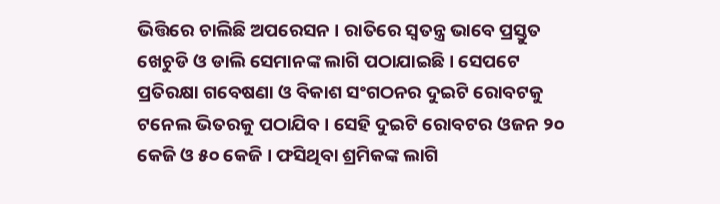ଭିତ୍ତିରେ ଚାଲିଛି ଅପରେସନ । ରାତିରେ ସ୍ବତନ୍ତ୍ର ଭାବେ ପ୍ରସ୍ତୁତ ଖେଚୁଡି ଓ ଡାଲି ସେମାନଙ୍କ ଲାଗି ପଠାଯାଇଛି । ସେପଟେ ପ୍ରତିରକ୍ଷା ଗବେଷଣା ଓ ବିକାଶ ସଂଗଠନର ଦୁଇଟି ରୋବଟକୁ ଟନେଲ ଭିତରକୁ ପଠାଯିବ । ସେହି ଦୁଇଟି ରୋବଟର ଓଜନ ୨୦ କେଜି ଓ ୫୦ କେଜି । ଫସିଥିବା ଶ୍ରମିକଙ୍କ ଲାଗି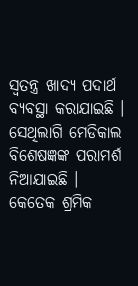ସ୍ବତନ୍ତ୍ର ଖାଦ୍ୟ ପଦାର୍ଥ ବ୍ୟବସ୍ଥା କରାଯାଇଛି । ସେଥିଲାଗି ମେଡିକାଲ ବିଶେଷଜ୍ଞଙ୍କ ପରାମର୍ଶ ନିଆଯାଇଛି । କେତେକ ଶ୍ରମିକ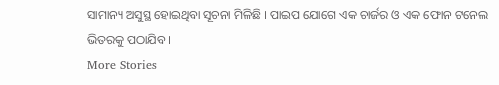ସାମାନ୍ୟ ଅସୁସ୍ଥ ହୋଇଥିବା ସୂଚନା ମିଳିଛି । ପାଇପ ଯୋଗେ ଏକ ଚାର୍ଜର ଓ ଏକ ଫୋନ ଟନେଲ ଭିତରକୁ ପଠାଯିବ ।
More Stories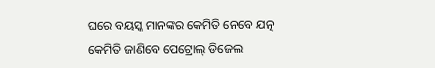ଘରେ ବୟସ୍କ ମାନଙ୍କର କେମିତି ନେବେ ଯତ୍ନ
କେମିତି ଜାଣିବେ ପେଟ୍ରୋଲ୍ ଡିଜେଲ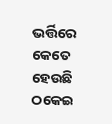ଭର୍ତ୍ତିରେ କେତେ ହେଉଛି ଠକେଇ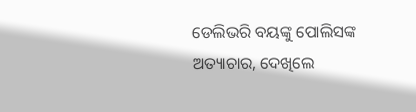ଡେଲିଭରି ବୟଙ୍କୁ ପୋଲିସଙ୍କ ଅତ୍ୟାଚାର, ଦେଖିଲେ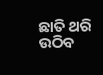ଛାତି ଥରି ଉଠିବ